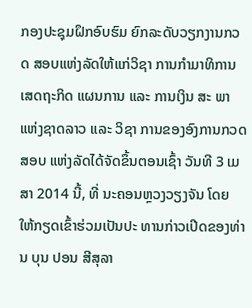ກອງປະຊຸມຝຶກອົບຮົມ ຍົກລະດັບວຽກງານກວດ ສອບແຫ່ງລັດໃຫ້ແກ່ວິຊາ ການກໍາມາທິການເສດຖະກິດ ແຜນການ ແລະ ການເງິນ ສະ ພາແຫ່ງຊາດລາວ ແລະ ວິຊາ ການຂອງອົງການກວດສອບ ແຫ່ງລັດໄດ້ຈັດຂຶ້ນຕອນເຊົ້າ ວັນທີ 3 ເມສາ 2014 ນີ້, ທີ່ ນະຄອນຫຼວງວຽງຈັນ ໂດຍ ໃຫ້ກຽດເຂົ້າຮ່ວມເປັນປະ ທານກ່າວເປີດຂອງທ່ານ ບຸນ ປອນ ສີສຸລາ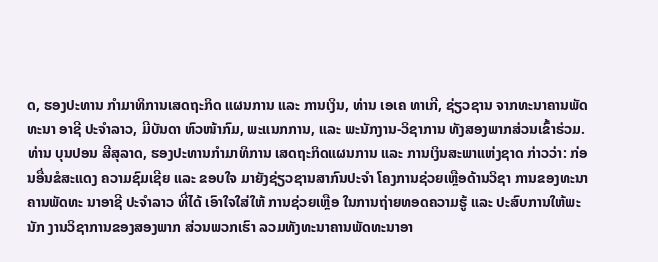ດ, ຮອງປະທານ ກໍາມາທິການເສດຖະກິດ ແຜນການ ແລະ ການເງິນ, ທ່ານ ເອເຄ ທາເກີ, ຊ່ຽວຊານ ຈາກທະນາຄານພັດທະນາ ອາຊີ ປະຈໍາລາວ, ມີບັນດາ ຫົວໜ້າກົມ, ພະແນກການ, ແລະ ພະນັກງານ-ວິຊາການ ທັງສອງພາກສ່ວນເຂົ້າຮ່ວມ.
ທ່ານ ບຸນປອນ ສີສຸລາດ, ຮອງປະທານກໍາມາທິການ ເສດຖະກິດແຜນການ ແລະ ການເງິນສະພາແຫ່ງຊາດ ກ່າວວ່າ: ກ່ອນອື່ນຂໍສະແດງ ຄວາມຊົມເຊີຍ ແລະ ຂອບໃຈ ມາຍັງຊ່ຽວຊານສາກົນປະຈໍາ ໂຄງການຊ່ວຍເຫຼືອດ້ານວິຊາ ການຂອງທະນາຄານພັດທະ ນາອາຊີ ປະຈໍາລາວ ທີ່ໄດ້ ເອົາໃຈໃສ່ໃຫ້ ການຊ່ວຍເຫຼືອ ໃນການຖ່າຍທອດຄວາມຮູ້ ແລະ ປະສົບການໃຫ້ພະນັກ ງານວິຊາການຂອງສອງພາກ ສ່ວນພວກເຮົາ ລວມທັງທະນາຄານພັດທະນາອາ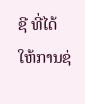ຊີ ທີ່ໄດ້ ໃຫ້ການຊ່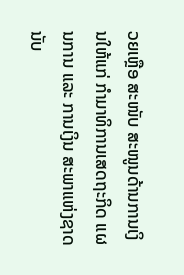ວຍເຫຼືອ ສະໜັບ ສະໜູນດ້ານການເງິນໃຫ້ແກ່ ກໍາມາທິການເສດຖະກິດ ແຜນການ ແລະ ການເງິນ ສະພາແຫ່ງຊາດນັບ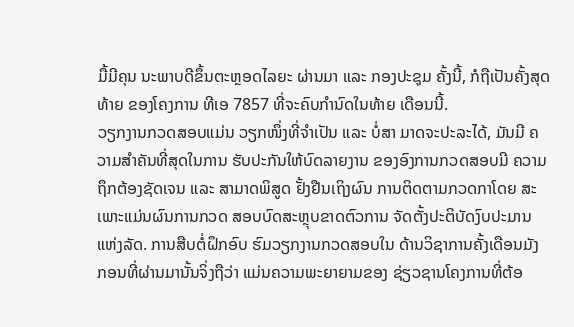ມື້ມີຄຸນ ນະພາບດີຂຶ້ນຕະຫຼອດໄລຍະ ຜ່ານມາ ແລະ ກອງປະຊຸມ ຄັ້ງນີ້, ກໍຖືເປັນຄັ້ງສຸດທ້າຍ ຂອງໂຄງການ ທີເອ 7857 ທີ່ຈະຄົບກໍານົດໃນທ້າຍ ເດືອນນີ້.
ວຽກງານກວດສອບແມ່ນ ວຽກໜຶ່ງທີ່ຈໍາເປັນ ແລະ ບໍ່ສາ ມາດຈະປະລະໄດ້, ມັນມີ ຄວາມສໍາຄັນທີ່ສຸດໃນການ ຮັບປະກັນໃຫ້ບົດລາຍງານ ຂອງອົງການກວດສອບມີ ຄວາມຖຶກຕ້ອງຊັດເຈນ ແລະ ສາມາດພິສູດ ຢັ້ງຢືນເຖິງຜົນ ການຕິດຕາມກວດກາໂດຍ ສະເພາະແມ່ນຜົນການກວດ ສອບບົດສະຫຼຸບຂາດຕົວການ ຈັດຕັ້ງປະຕິບັດງົບປະມານ ແຫ່ງລັດ. ການສືບຕໍ່ຝຶກອົບ ຮົມວຽກງານກວດສອບໃນ ດ້ານວິຊາການຄັ້ງເດືອນມັງ ກອນທີ່ຜ່ານມານັ້ນຈິ່ງຖືວ່າ ແມ່ນຄວາມພະຍາຍາມຂອງ ຊ່ຽວຊານໂຄງການທີ່ຕ້ອ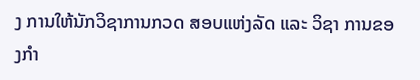ງ ການໃຫ້ນັກວິຊາການກວດ ສອບແຫ່ງລັດ ແລະ ວິຊາ ການຂອງກໍາ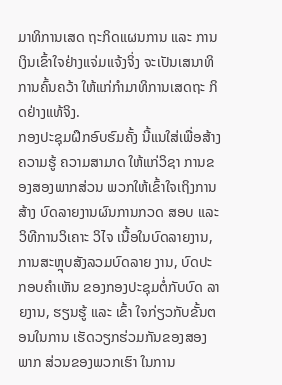ມາທິການເສດ ຖະກິດແຜນການ ແລະ ການ ເງິນເຂົ້າໃຈຢ່າງແຈ່ມແຈ້ງຈິ່ງ ຈະເປັນເສນາທິການຄົ້ນຄວ້າ ໃຫ້ແກ່ກໍາມາທິການເສດຖະ ກິດຢ່າງແທ້ຈິງ.
ກອງປະຊຸມຝຶກອົບຮົມຄັ້ງ ນີ້ແນໃສ່ເພື່ອສ້າງຄວາມຮູ້ ຄວາມສາມາດ ໃຫ້ແກ່ວິຊາ ການຂອງສອງພາກສ່ວນ ພວກໃຫ້ເຂົ້າໃຈເຖິງການສ້າງ ບົດລາຍງານຜົນການກວດ ສອບ ແລະ ວິທີການວິເຄາະ ວິໄຈ ເນື້ອໃນບົດລາຍງານ, ການສະຫຼຸບສັງລວມບົດລາຍ ງານ, ບົດປະກອບຄໍາເຫັນ ຂອງກອງປະຊຸມຕໍ່ກັບບົດ ລາຍງານ, ຮຽນຮູ້ ແລະ ເຂົ້າ ໃຈກ່ຽວກັບຂັ້ນຕອນໃນການ ເຮັດວຽກຮ່ວມກັນຂອງສອງ ພາກ ສ່ວນຂອງພວກເຮົາ ໃນການ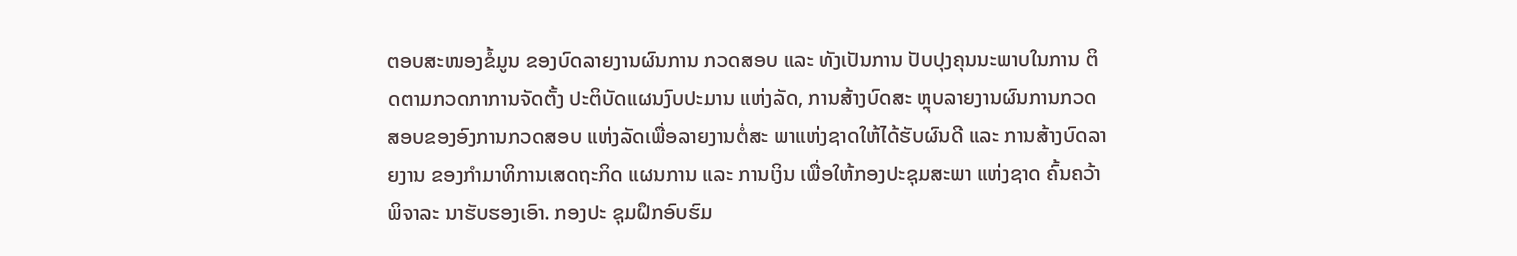ຕອບສະໜອງຂໍ້ມູນ ຂອງບົດລາຍງານຜົນການ ກວດສອບ ແລະ ທັງເປັນການ ປັບປຸງຄຸນນະພາບໃນການ ຕິດຕາມກວດກາການຈັດຕັ້ງ ປະຕິບັດແຜນງົບປະມານ ແຫ່ງລັດ, ການສ້າງບົດສະ ຫຼຸບລາຍງານຜົນການກວດ ສອບຂອງອົງການກວດສອບ ແຫ່ງລັດເພື່ອລາຍງານຕໍ່ສະ ພາແຫ່ງຊາດໃຫ້ໄດ້ຮັບຜົນດີ ແລະ ການສ້າງບົດລາຍງານ ຂອງກໍາມາທິການເສດຖະກິດ ແຜນການ ແລະ ການເງິນ ເພື່ອໃຫ້ກອງປະຊຸມສະພາ ແຫ່ງຊາດ ຄົ້ນຄວ້າພິຈາລະ ນາຮັບຮອງເອົາ. ກອງປະ ຊຸມຝຶກອົບຮົມ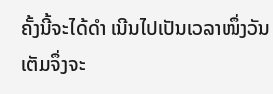ຄັ້ງນີ້ຈະໄດ້ດໍາ ເນີນໄປເປັນເວລາໜຶ່ງວັນ ເຕັມຈຶ່ງຈະ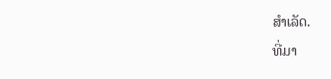ສໍາເລັດ.
ທີ່ມາ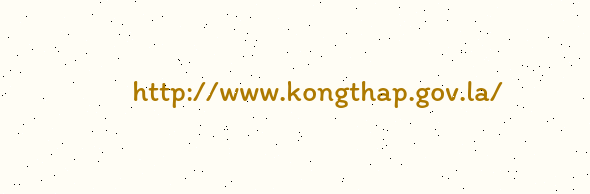http://www.kongthap.gov.la/